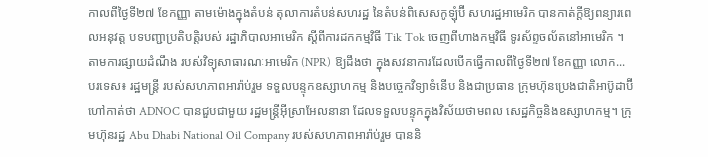កាលពីថ្ងៃទី២៧ ខែកញ្ញា តាមម៉ោងក្នុងតំបន់ តុលាការតំបន់សហរដ្ឋ នៃតំបន់ពិសេសកូឡុំប៊ី សហរដ្ឋអាមេរិក បានកាត់ក្តីឱ្យពន្យារពេលអនុវត្ត បទបញ្ជាប្រតិបត្តិរបស់ រដ្ឋាភិបាលអាមេរិក ស្តីពីការដកកម្មវិធី Tik Tok ចេញពីហាងកម្មវិធី ទូរស័ព្ទចល័តនៅអាមេរិក ។ តាមការផ្សាយដំណឹង របស់វិទ្យុសាធារណៈអាមេរិក (NPR) ឱ្យដឹងថា ក្នុងសវនាការដែលបើកធ្វើកាលពីថ្ងៃទី២៧ ខែកញ្ញា លោក...
បរទេស៖ រដ្ឋមន្ត្រី របស់សហភាពអារ៉ាប់រួម ទទួលបន្ទុកឧស្សាហកម្ម និងបច្ចេកវិទ្យាទំនើប និងជាប្រធាន ក្រុមហ៊ុនប្រេងជាតិអាប៊ូដាប៊ី ហៅកាត់ថា ADNOC បានជួបជាមួយ រដ្ឋមន្ត្រីអ៊ីស្រាអែលនានា ដែលទទួលបន្ទុកក្នុងវិស័យថាមពល សេដ្ឋកិច្ចនិងឧស្សាហកម្ម។ ក្រុមហ៊ុនរដ្ឋ Abu Dhabi National Oil Company របស់សហភាពអារ៉ាប់រួម បាននិ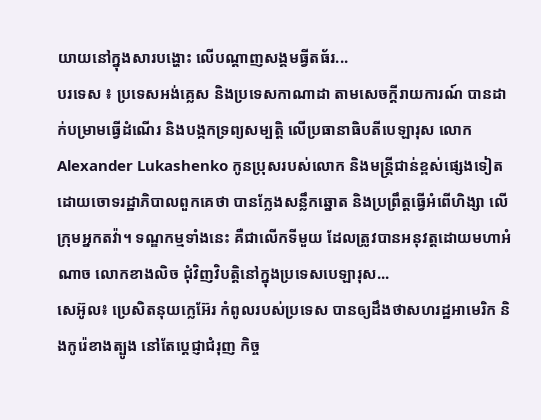យាយនៅក្នុងសារបង្ហោះ លើបណ្ដាញសង្គមធ្វីតធ័រ...
បរទេស ៖ ប្រទេសអង់គ្លេស និងប្រទេសកាណាដា តាមសេចក្តីរាយការណ៍ បានដាក់បម្រាមធ្វើដំណើរ និងបង្កកទ្រព្យសម្បត្តិ លើប្រធានាធិបតីបេឡារុស លោក Alexander Lukashenko កូនប្រុសរបស់លោក និងមន្ត្រីជាន់ខ្ពស់ផ្សេងទៀត ដោយចោទរដ្ឋាភិបាលពួកគេថា បានក្លែងសន្លឹកឆ្នោត និងប្រព្រឹត្តធ្វើអំពើហិង្សា លើក្រុមអ្នកតវ៉ា។ ទណ្ឌកម្មទាំងនេះ គឺជាលើកទីមួយ ដែលត្រូវបានអនុវត្តដោយមហាអំណាច លោកខាងលិច ជុំវិញវិបត្តិនៅក្នុងប្រទេសបេឡារុស...
សេអ៊ូល៖ ប្រេសិតនុយក្លេអ៊ែរ កំពូលរបស់ប្រទេស បានឲ្យដឹងថាសហរដ្ឋអាមេរិក និងកូរ៉េខាងត្បូង នៅតែប្តេជ្ញាជំរុញ កិច្ច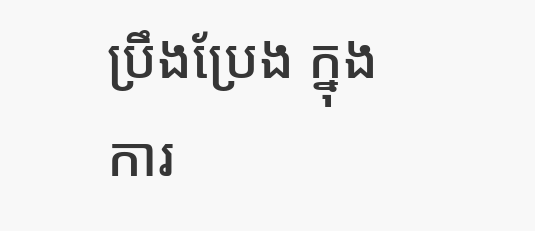ប្រឹងប្រែង ក្នុងការ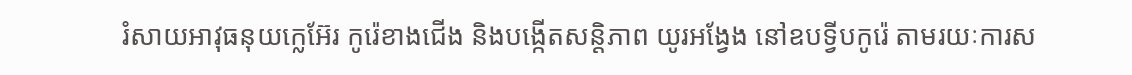រំសាយអាវុធនុយក្លេអ៊ែរ កូរ៉េខាងជើង និងបង្កើតសន្តិភាព យូរអង្វែង នៅឧបទ្វីបកូរ៉េ តាមរយៈការស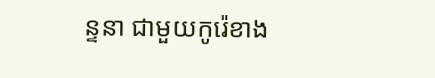ន្ទនា ជាមួយកូរ៉េខាង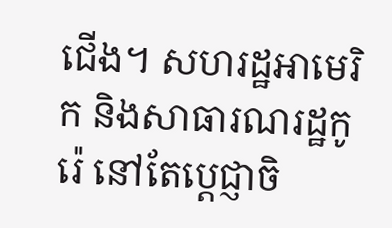ជើង។ សហរដ្ឋអាមេរិក និងសាធារណរដ្ឋកូរ៉េ នៅតែប្តេជ្ញាចិ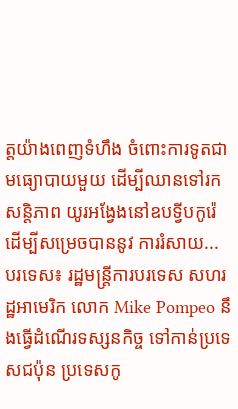ត្តយ៉ាងពេញទំហឹង ចំពោះការទូតជាមធ្យោបាយមួយ ដើម្បីឈានទៅរកសន្តិភាព យូរអង្វែងនៅឧបទ្វីបកូរ៉េ ដើម្បីសម្រេចបាននូវ ការរំសាយ...
បរទេស៖ រដ្ឋមន្ត្រីការបរទេស សហរដ្ឋអាមេរិក លោក Mike Pompeo នឹងធ្វើដំណើរទស្សនកិច្ច ទៅកាន់ប្រទេសជប៉ុន ប្រទេសកូ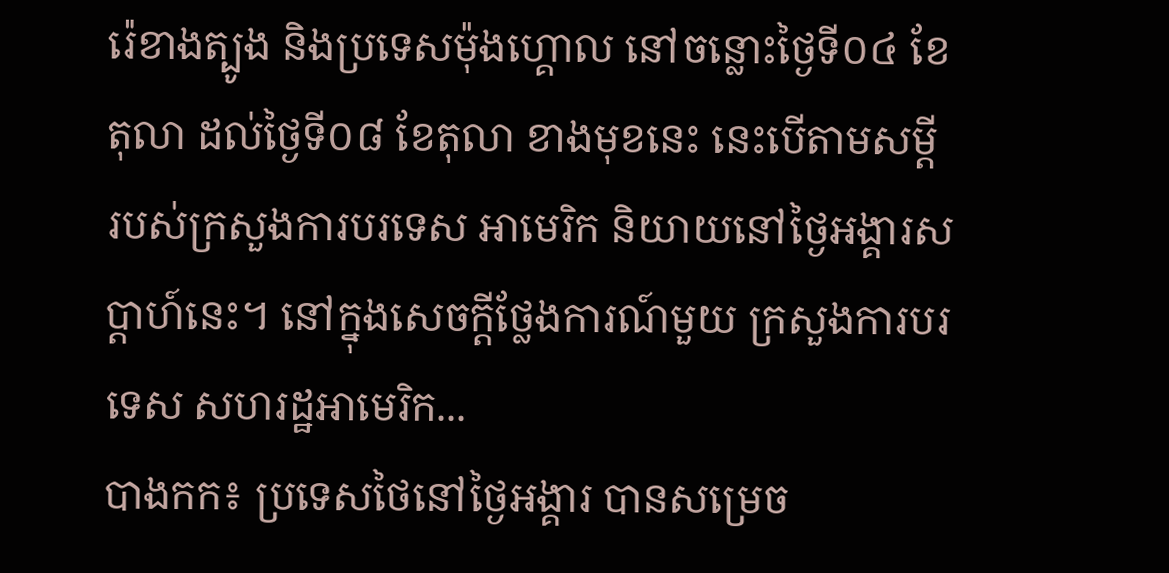រ៉េខាងត្បូង និងប្រទេសម៉ុងហ្គោល នៅចន្លោះថ្ងៃទី០៤ ខែតុលា ដល់ថ្ងៃទី០៨ ខែតុលា ខាងមុខនេះ នេះបើតាមសម្តី របស់ក្រសួងការបរទេស អាមេរិក និយាយនៅថ្ងៃអង្គារសប្ដាហ៍នេះ។ នៅក្នុងសេចក្តីថ្លែងការណ៍មួយ ក្រសួងការបរទេស សហរដ្ឋអាមេរិក...
បាងកក៖ ប្រទេសថៃនៅថ្ងៃអង្គារ បានសម្រេច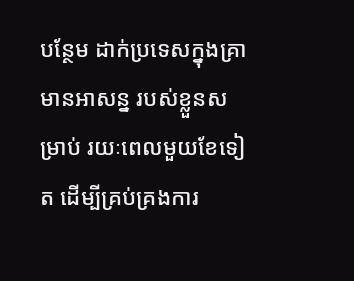បន្ថែម ដាក់ប្រទេសក្នុងគ្រាមានអាសន្ន របស់ខ្លួនសម្រាប់ រយៈពេលមួយខែទៀត ដើម្បីគ្រប់គ្រងការ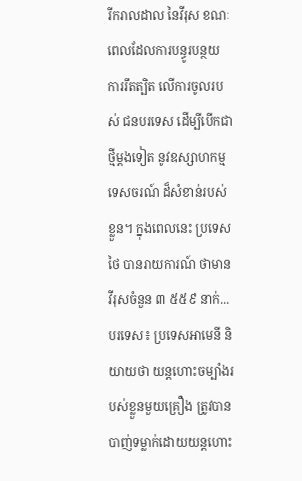រីករាលដាល នៃវីរុស ខណៈពេលដែលការបន្ធូរបន្ថយ ការរឹតត្បិត លើការចូលរបស់ ជនបរទេស ដើម្បីបើកជាថ្មីម្តងទៀត នូវឧស្សាហកម្មទេសចរណ៍ ដ៏សំខាន់របស់ខ្លួន។ ក្នុងពេលនេះ ប្រទេសថៃ បានរាយការណ៍ ថាមានវីរុសចំនួន ៣ ៥៥៩ នាក់...
បរទេស៖ ប្រទេសអាមេនី និយាយថា យន្ដហោះចម្បាំងរបស់ខ្លួនមួយគ្រឿង ត្រូវបានបាញ់ទម្លាក់ដោយយន្ដហោះ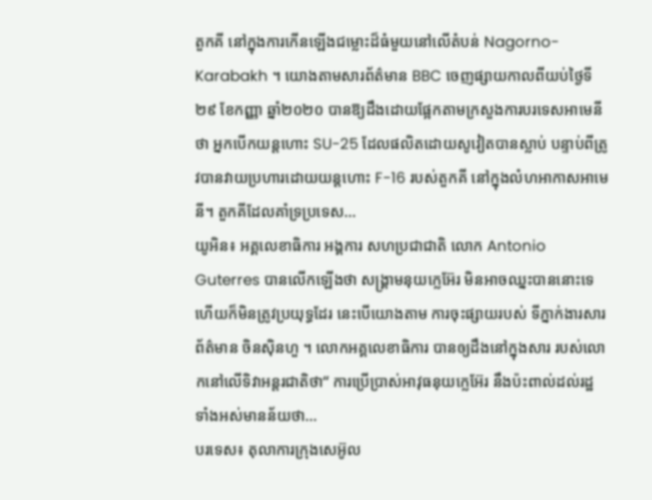តួកគី នៅក្នុងការកើនឡើងជម្លោះដ៏ធំមួយនៅលើតំបន់ Nagorno-Karabakh ។ យោងតាមសារព័ត៌មាន BBC ចេញផ្សាយកាលពីយប់ថ្ងៃទី២៩ ខែកញ្ញា ឆ្នាំ២០២០ បានឱ្យដឹងដោយផ្អែកតាមក្រសួងការបរទេសអាមេនីថា អ្នកបើកយន្តហោះ SU-25 ដែលផលិតដោយសូវៀតបានស្លាប់ បន្ទាប់ពីត្រូវបានវាយប្រហារដោយយន្តហោះ F-16 របស់តួកគី នៅក្នុងលំហអាកាសអាមេនី។ តួកគីដែលគាំទ្រប្រទេស...
យូអិន៖ អគ្គលេខាធិការ អង្គការ សហប្រជាជាតិ លោក Antonio Guterres បានលើកឡើងថា សង្គ្រាមនុយក្លេអ៊ែរ មិនអាចឈ្នះបាននោះទេ ហើយក៏មិនត្រូវប្រយុទ្ធដែរ នេះបើយោងតាម ការចុះផ្សាយរបស់ ទីភ្នាក់ងារសារព័ត៌មាន ចិនស៊ិនហួ ។ លោកអគ្គលេខាធិការ បានឲ្យដឹងនៅក្នុងសារ របស់លោកនៅលើទិវាអន្តរជាតិថា“ ការប្រើប្រាស់អាវុធនុយក្លេអ៊ែរ នឹងប៉ះពាល់ដល់រដ្ឋ ទាំងអស់មានន័យថា...
បរទេស៖ តុលាការក្រុងសេអ៊ូល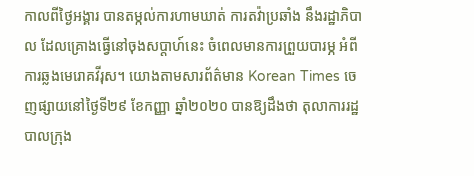កាលពីថ្ងៃអង្គារ បានតម្កល់ការហាមឃាត់ ការតវ៉ាប្រឆាំង នឹងរដ្ឋាភិបាល ដែលគ្រោងធ្វើនៅចុងសប្តាហ៍នេះ ចំពេលមានការព្រួយបារម្ភ អំពីការឆ្លងមេរោគវីរុស។ យោងតាមសារព័ត៌មាន Korean Times ចេញផ្សាយនៅថ្ងៃទី២៩ ខែកញ្ញា ឆ្នាំ២០២០ បានឱ្យដឹងថា តុលាការរដ្ឋបាលក្រុង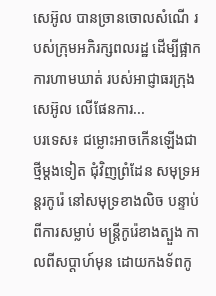សេអ៊ូល បានច្រានចោលសំណើ របស់ក្រុមអភិរក្សពលរដ្ឋ ដើម្បីផ្អាកការហាមឃាត់ របស់អាជ្ញាធរក្រុងសេអ៊ូល លើផែនការ...
បរទេស៖ ជម្លោះអាចកើនឡើងជាថ្មីម្តងទៀត ជុំវិញព្រំដែន សមុទ្រអន្តរកូរ៉េ នៅសមុទ្រខាងលិច បន្ទាប់ពីការសម្លាប់ មន្រ្តីកូរ៉េខាងត្បួង កាលពីសប្តាហ៍មុន ដោយកងទ័ពកូ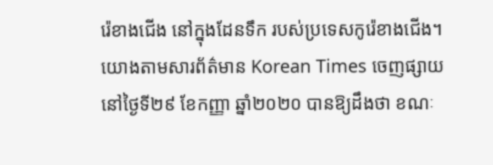រ៉េខាងជើង នៅក្នុងដែនទឹក របស់ប្រទេសកូរ៉េខាងជើង។ យោងតាមសារព័ត៌មាន Korean Times ចេញផ្សាយនៅថ្ងៃទី២៩ ខែកញ្ញា ឆ្នាំ២០២០ បានឱ្យដឹងថា ខណៈ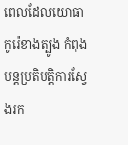ពេលដែលយោធាកូរ៉េខាងត្បូង កំពុងបន្តប្រតិបត្តិការស្វែងរក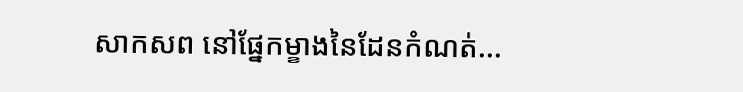សាកសព នៅផ្នែកម្ខាងនៃដែនកំណត់...